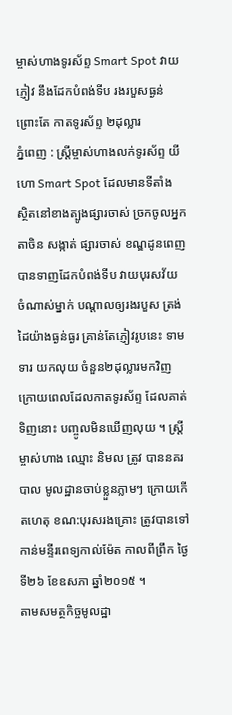ម្ចាស់ហាងទូរស័ព្ទ Smart Spot វាយភ្ញៀវ នឹងដែកបំពង់ទីប រងរបួសធ្ងន់ ព្រោះតែ កាតទូរស័ព្ទ ២ដុល្លារ
ភ្នំពេញ : ស្រ្តីម្ចាស់ហាងលក់ទូរស័ព្ទ យីហោ Smart Spot ដែលមានទីតាំង ស្ថិតនៅខាងត្បូងផ្សារចាស់ ច្រកចូលអ្នកតាចិន សង្កាត់ ផ្សារចាស់ ខណ្ឌដូនពេញ បានទាញដែកបំពង់ទីប វាយបុរសវ័យ ចំណាស់ម្នាក់ បណ្តាលឲ្យរងរបួស ត្រង់ដៃយ៉ាងធ្ងន់ធ្ងរ គ្រាន់តែភ្ញៀវរូបនេះ ទាមទារ យកលុយ ចំនួន២ដុល្លារមកវិញ ក្រោយពេលដែលកាតទូរស័ព្ទ ដែលគាត់ទិញនោះ បញ្ចូលមិនឃើញលុយ ។ ស្រ្តីម្ចាស់ហាង ឈ្មោះ និមល ត្រូវ បាននគរបាល មូលដ្ឋានចាប់ខ្លួនភ្លាមៗ ក្រោយកើតហេតុ ខណ:បុរសរងគ្រោះ ត្រូវបានទៅកាន់មន្ទីរពេទ្យកាល់ម៉ែត កាលពីព្រឹក ថ្ងៃទី២៦ ខែឧសភា ឆ្នាំ២០១៥ ។
តាមសមត្ថកិច្ចមូលដ្ឋា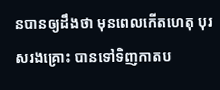នបានឲ្យដឹងថា មុនពេលកើតហេតុ បុរសរងគ្រោះ បានទៅទិញកាតប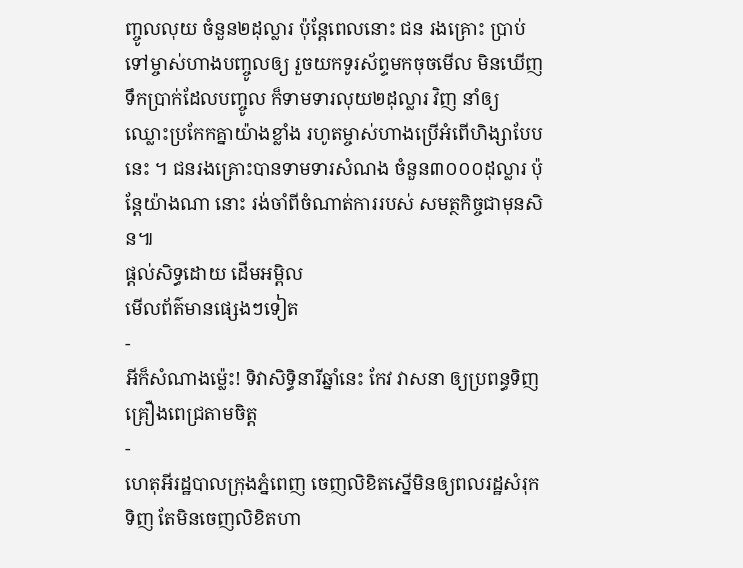ញ្ចូលលុយ ចំនួន២ដុល្លារ ប៉ុន្តែពេលនោះ ជន រងគ្រោះ ប្រាប់ទៅម្ចាស់ហាងបញ្ចូលឲ្យ រួចយកទូរស័ព្ទមកចុចមើល មិនឃើញទឹកប្រាក់ដែលបញ្ចូល ក៏ទាមទារលុយ២ដុល្លារ វិញ នាំឲ្យ ឈ្លោះប្រកែកគ្នាយ៉ាងខ្លាំង រហូតម្ចាស់ហាងប្រើអំពើហិង្សាបែបនេះ ។ ជនរងគ្រោះបានទាមទារសំណង ចំនួន៣០០០ដុល្លារ ប៉ុន្តែយ៉ាងណា នោះ រង់ចាំពីចំណាត់ការរបស់ សមត្ថកិច្ចជាមុនសិន៕
ផ្តល់សិទ្ធដោយ ដើមអម្ពិល
មើលព័ត៌មានផ្សេងៗទៀត
-
អីក៏សំណាងម្ល៉េះ! ទិវាសិទ្ធិនារីឆ្នាំនេះ កែវ វាសនា ឲ្យប្រពន្ធទិញគ្រឿងពេជ្រតាមចិត្ត
-
ហេតុអីរដ្ឋបាលក្រុងភ្នំពេញ ចេញលិខិតស្នើមិនឲ្យពលរដ្ឋសំរុកទិញ តែមិនចេញលិខិតហា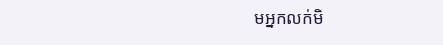មអ្នកលក់មិ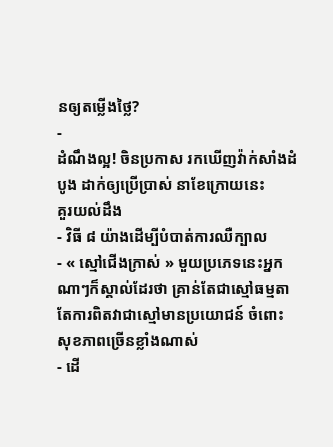នឲ្យតម្លើងថ្លៃ?
-
ដំណឹងល្អ! ចិនប្រកាស រកឃើញវ៉ាក់សាំងដំបូង ដាក់ឲ្យប្រើប្រាស់ នាខែក្រោយនេះ
គួរយល់ដឹង
- វិធី ៨ យ៉ាងដើម្បីបំបាត់ការឈឺក្បាល
- « ស្មៅជើងក្រាស់ » មួយប្រភេទនេះអ្នកណាៗក៏ស្គាល់ដែរថា គ្រាន់តែជាស្មៅធម្មតា តែការពិតវាជាស្មៅមានប្រយោជន៍ ចំពោះសុខភាពច្រើនខ្លាំងណាស់
- ដើ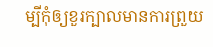ម្បីកុំឲ្យខួរក្បាលមានការព្រួយ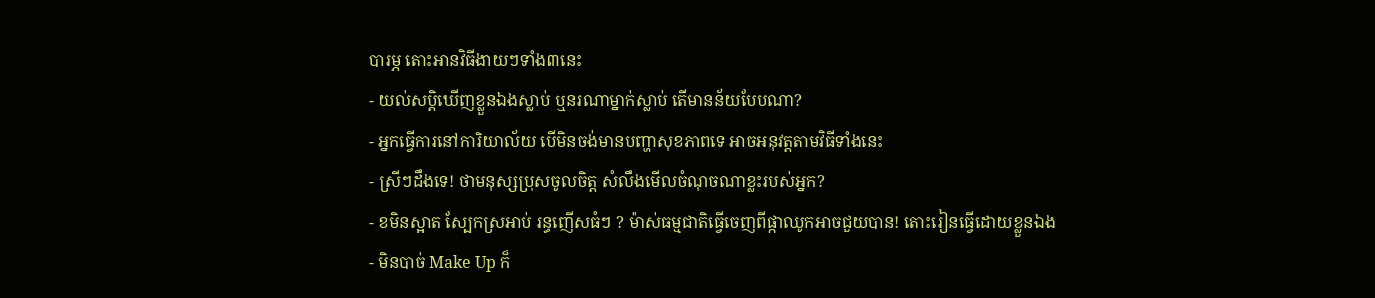បារម្ភ តោះអានវិធីងាយៗទាំង៣នេះ
- យល់សប្តិឃើញខ្លួនឯងស្លាប់ ឬនរណាម្នាក់ស្លាប់ តើមានន័យបែបណា?
- អ្នកធ្វើការនៅការិយាល័យ បើមិនចង់មានបញ្ហាសុខភាពទេ អាចអនុវត្តតាមវិធីទាំងនេះ
- ស្រីៗដឹងទេ! ថាមនុស្សប្រុសចូលចិត្ត សំលឹងមើលចំណុចណាខ្លះរបស់អ្នក?
- ខមិនស្អាត ស្បែកស្រអាប់ រន្ធញើសធំៗ ? ម៉ាស់ធម្មជាតិធ្វើចេញពីផ្កាឈូកអាចជួយបាន! តោះរៀនធ្វើដោយខ្លួនឯង
- មិនបាច់ Make Up ក៏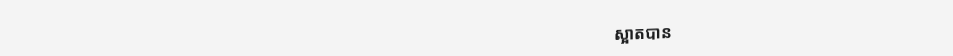ស្អាតបាន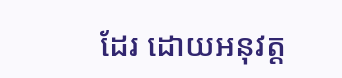ដែរ ដោយអនុវត្ត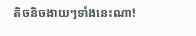តិចនិចងាយៗទាំងនេះណា!